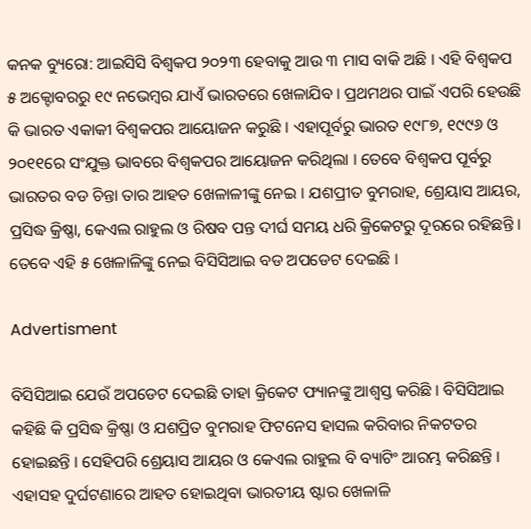କନକ ବ୍ୟୁରୋ: ଆଇସିସି ବିଶ୍ୱକପ ୨୦୨୩ ହେବାକୁ ଆଉ ୩ ମାସ ବାକି ଅଛି । ଏହି ବିଶ୍ୱକପ ୫ ଅକ୍ଟୋବରରୁ ୧୯ ନଭେମ୍ବର ଯାଏଁ ଭାରତରେ ଖେଳାଯିବ । ପ୍ରଥମଥର ପାଇଁ ଏପରି ହେଉଛି କି ଭାରତ ଏକାକୀ ବିଶ୍ୱକପର ଆୟୋଜନ କରୁଛି । ଏହାପୂର୍ବରୁ ଭାରତ ୧୯୮୭, ୧୯୯୬ ଓ ୨୦୧୧ରେ ସଂଯୁକ୍ତ ଭାବରେ ବିଶ୍ୱକପର ଆୟୋଜନ କରିଥିଲା । ତେବେ ବିଶ୍ୱକପ ପୂର୍ବରୁ ଭାରତର ବଡ ଚିନ୍ତା ତାର ଆହତ ଖେଳାଳୀଙ୍କୁ ନେଇ । ଯଶପ୍ରୀତ ବୁମରାହ, ଶ୍ରେୟାସ ଆୟର, ପ୍ରସିଦ୍ଧ କ୍ରିଷ୍ଣା, କେଏଲ ରାହୁଲ ଓ ରିଷବ ପନ୍ତ ଦୀର୍ଘ ସମୟ ଧରି କ୍ରିକେଟରୁ ଦୂରରେ ରହିଛନ୍ତି । ତେବେ ଏହି ୫ ଖେଳାଳିଙ୍କୁ ନେଇ ବିସିସିଆଇ ବଡ ଅପଡେଟ ଦେଇଛି ।

Advertisment

ବିସିସିଆଇ ଯେଉଁ ଅପଡେଟ ଦେଇଛି ତାହା କ୍ରିକେଟ ଫ୍ୟାନଙ୍କୁ ଆଶ୍ୱସ୍ତ କରିଛି । ବିସିସିଆଇ କହିଛି କି ପ୍ରସିଦ୍ଧ କ୍ରିଷ୍ଣା ଓ ଯଶପ୍ରିତ ବୁମରାହ ଫିଟନେସ ହାସଲ କରିବାର ନିକଟତର ହୋଇଛନ୍ତି । ସେହିପରି ଶ୍ରେୟାସ ଆୟର ଓ କେଏଲ ରାହୁଲ ବି ବ୍ୟାଟିଂ ଆରମ୍ଭ କରିଛନ୍ତି । ଏହାସହ ଦୁର୍ଘଟଣାରେ ଆହତ ହୋଇଥିବା ଭାରତୀୟ ଷ୍ଟାର ଖେଳାଳି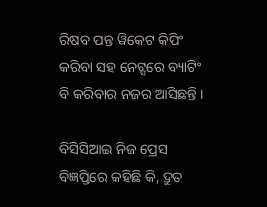ରିଷବ ପନ୍ତ ୱିକେଟ କିପିଂ କରିବା ସହ ନେଟ୍ସରେ ବ୍ୟାଟିଂ ବି କରିବାର ନଜର ଆସିଛନ୍ତି ।

ବିସିସିଆଇ ନିଜ ପ୍ରେସ ବିଜ୍ଞପ୍ତିରେ କହିଛି କି, ଦ୍ରୁତ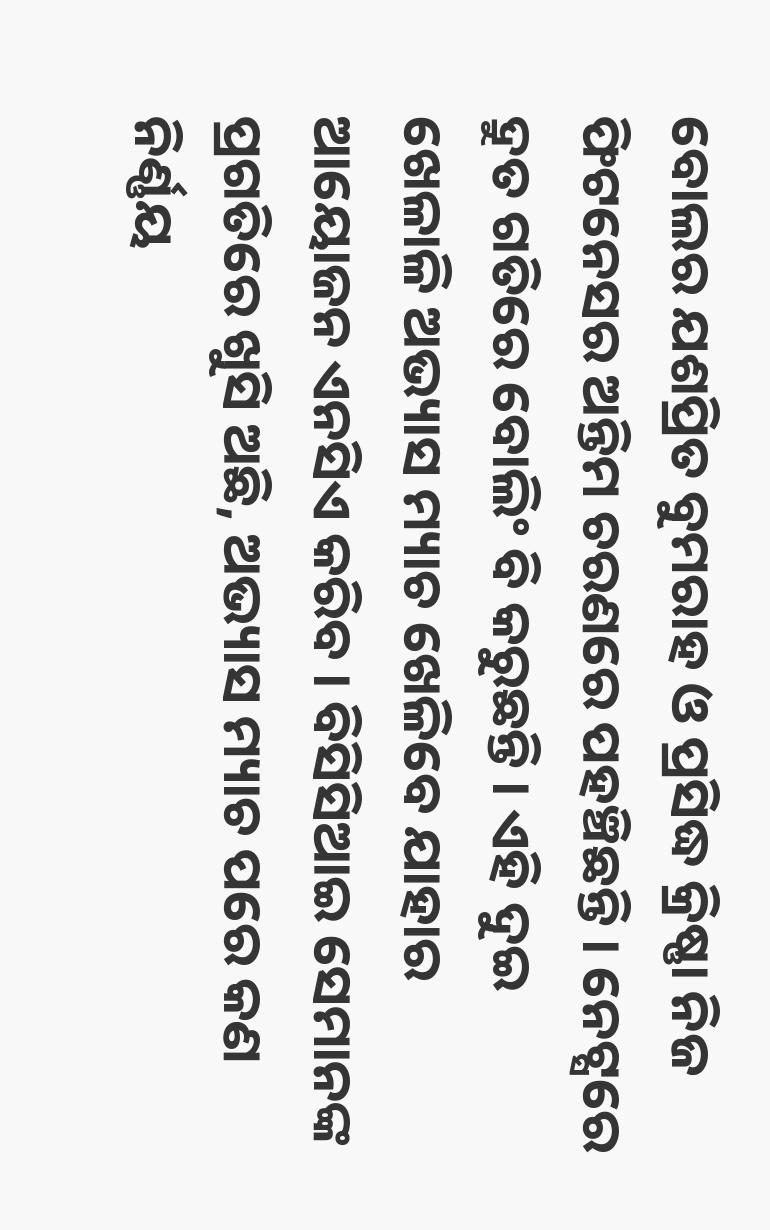ବୋଲର ଯଶପ୍ରିତ ବୁମରାହ ଓ ପ୍ରସିଦ୍ଧ କ୍ରିଷ୍ଣା ନିଜ ଫିଟନେସର ଅନ୍ତିମ ଚରଣରେ ପହଞ୍ଚିଛନ୍ତି । ନେଟ୍ସରେ ଦ୍ରୁତ ଗତିରେ ବୋଲିଂ ବି କରୁଛନ୍ତି । ଏହି ଦୁଇ ଖେଳାଳି ଅଭ୍ୟାସ ମ୍ୟାଚ ଖେଳିବେ ଯାହାର ଆୟୋଜନ ଏନସିଏ କରିବ । ବିସିସିଆଇ ସେମାନଙ୍କ ପ୍ରଗତିରେ ଖୁସି ଅଛି, ଅଭ୍ୟାସ ମ୍ୟାଚ ପରେ କଣ ନିର୍ଣ୍ଣୟ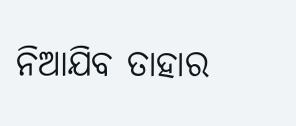ନିଆଯିବ ତାହାର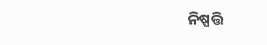ନିଷ୍ପତ୍ତି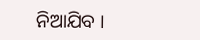ନିଆଯିବ ।